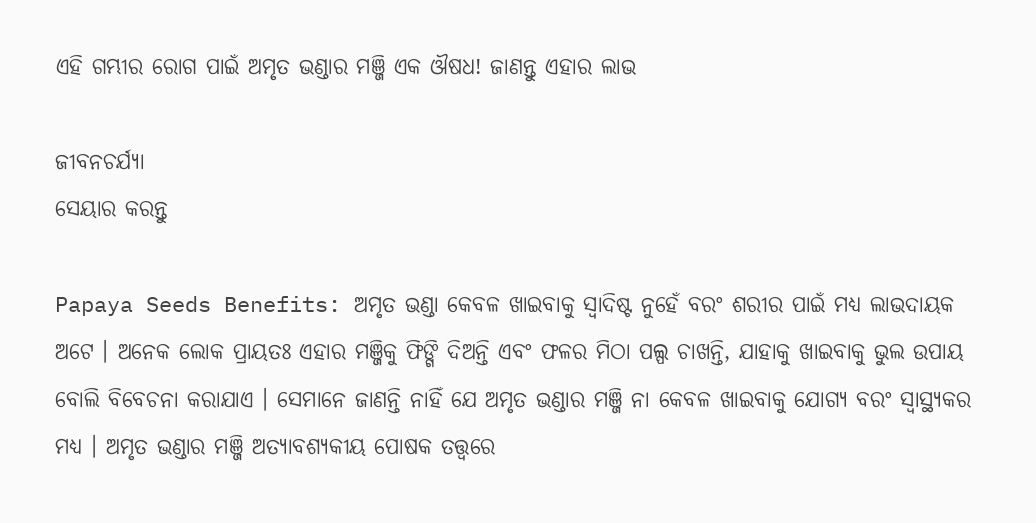ଏହି ଗମ୍ଭୀର ରୋଗ ପାଇଁ ଅମୃତ ଭଣ୍ଡାର ମଞ୍ଜି ଏକ ଔଷଧ! ଜାଣନ୍ତୁ ଏହାର ଲାଭ

ଜୀବନଚର୍ଯ୍ୟା
ସେୟାର କରନ୍ତୁ

Papaya Seeds Benefits: ଅମୃତ ଭଣ୍ଡା କେବଳ ଖାଇବାକୁ ସ୍ୱାଦିଷ୍ଟ ନୁହେଁ ବରଂ ଶରୀର ପାଇଁ ମଧ୍ୟ ଲାଭଦାୟକ ଅଟେ । ଅନେକ ଲୋକ ପ୍ରାୟତଃ ଏହାର ମଞ୍ଜିକୁ ଫିଙ୍ଗି ଦିଅନ୍ତି ଏବଂ ଫଳର ମିଠା ପଲ୍ପ ଚାଖନ୍ତି, ଯାହାକୁ ଖାଇବାକୁ ଭୁଲ ଉପାୟ ବୋଲି ବିବେଚନା କରାଯାଏ । ସେମାନେ ଜାଣନ୍ତି ନାହିଁ ଯେ ଅମୃତ ଭଣ୍ଡାର ମଞ୍ଜି ନା କେବଳ ଖାଇବାକୁ ଯୋଗ୍ୟ ବରଂ ସ୍ୱାସ୍ଥ୍ୟକର ମଧ୍ୟ । ଅମୃତ ଭଣ୍ଡାର ମଞ୍ଜି ଅତ୍ୟାବଶ୍ୟକୀୟ ପୋଷକ ତତ୍ତ୍ୱରେ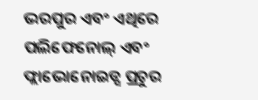ଭରପୁର ଏବଂ ଏଥିରେ ପଲିଫେନୋଲ୍ ଏବଂ ଫ୍ଲାଭୋନୋଇଡ୍ସ ପ୍ରଚୁର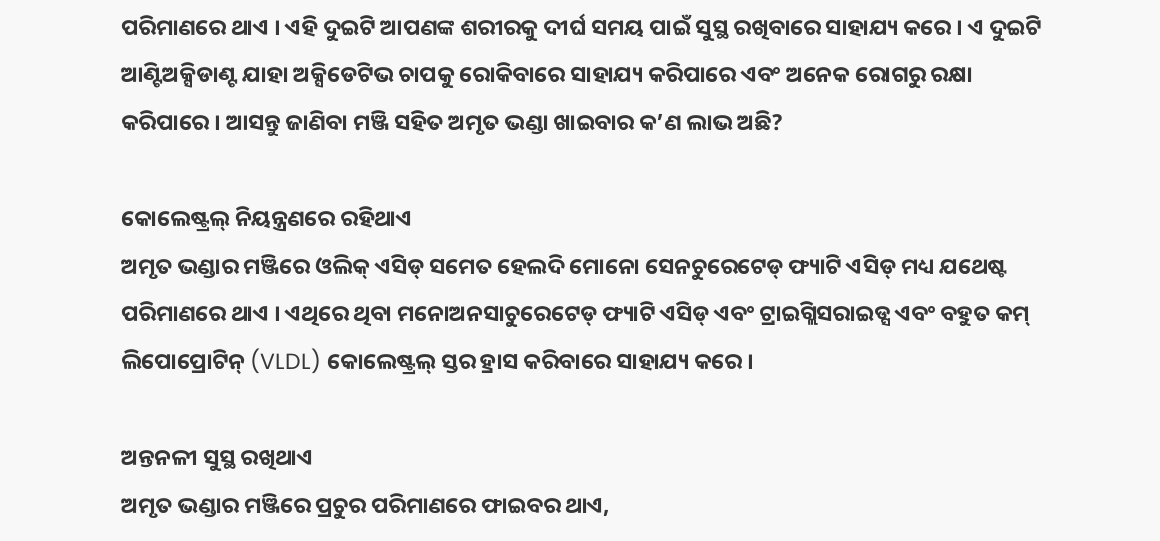ପରିମାଣରେ ଥାଏ । ଏହି ଦୁଇଟି ଆପଣଙ୍କ ଶରୀରକୁ ଦୀର୍ଘ ସମୟ ପାଇଁ ସୁସ୍ଥ ରଖିବାରେ ସାହାଯ୍ୟ କରେ । ଏ ଦୁଇଟି ଆଣ୍ଟିଅକ୍ସିଡାଣ୍ଟ ଯାହା ଅକ୍ସିଡେଟିଭ ଚାପକୁ ରୋକିବାରେ ସାହାଯ୍ୟ କରିପାରେ ଏବଂ ଅନେକ ରୋଗରୁ ରକ୍ଷା କରିପାରେ । ଆସନ୍ତୁ ଜାଣିବା ମଞ୍ଜି ସହିତ ଅମୃତ ଭଣ୍ଡା ଖାଇବାର କ’ଣ ଲାଭ ଅଛି?

କୋଲେଷ୍ଟ୍ରଲ୍ ନିୟନ୍ତ୍ରଣରେ ରହିଥାଏ
ଅମୃତ ଭଣ୍ଡାର ମଞ୍ଜିରେ ଓଲିକ୍ ଏସିଡ୍ ସମେତ ହେଲଦି ମୋନୋ ସେନଚୁରେଟେଡ୍ ଫ୍ୟାଟି ଏସିଡ୍ ମଧ୍ୟ ଯଥେଷ୍ଟ ପରିମାଣରେ ଥାଏ । ଏଥିରେ ଥିବା ମନୋଅନସାଚୁରେଟେଡ୍ ଫ୍ୟାଟି ଏସିଡ୍ ଏବଂ ଟ୍ରାଇଗ୍ଲିସରାଇଡ୍ସ ଏବଂ ବହୁତ କମ୍ ଲିପୋପ୍ରୋଟିନ୍ (VLDL) କୋଲେଷ୍ଟ୍ରଲ୍ ସ୍ତର ହ୍ରାସ କରିବାରେ ସାହାଯ୍ୟ କରେ ।

ଅନ୍ତନଳୀ ସୁସ୍ଥ ରଖିଥାଏ
ଅମୃତ ଭଣ୍ଡାର ମଞ୍ଜିରେ ପ୍ରଚୁର ପରିମାଣରେ ଫାଇବର ଥାଏ,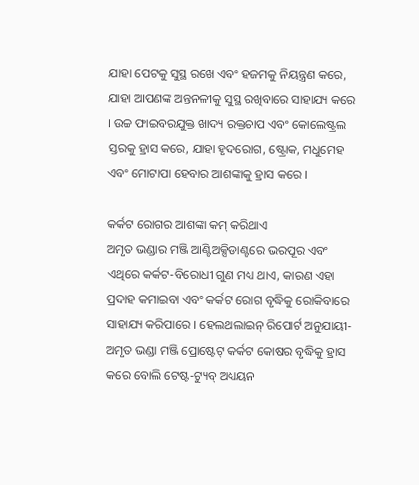ଯାହା ପେଟକୁ ସୁସ୍ଥ ରଖେ ଏବଂ ହଜମକୁ ନିୟନ୍ତ୍ରଣ କରେ, ଯାହା ଆପଣଙ୍କ ଅନ୍ତନଳୀକୁ ସୁସ୍ଥ ରଖିବାରେ ସାହାଯ୍ୟ କରେ । ଉଚ୍ଚ ଫାଇବରଯୁକ୍ତ ଖାଦ୍ୟ ରକ୍ତଚାପ ଏବଂ କୋଲେଷ୍ଟ୍ରଲ ସ୍ତରକୁ ହ୍ରାସ କରେ, ଯାହା ହୃଦରୋଗ, ଷ୍ଟ୍ରୋକ, ମଧୁମେହ ଏବଂ ମୋଟାପା ହେବାର ଆଶଙ୍କାକୁ ହ୍ରାସ କରେ ।

କର୍କଟ ରୋଗର ଆଶଙ୍କା କମ୍ କରିଥାଏ
ଅମୃତ ଭଣ୍ଡାର ମଞ୍ଜି ଆଣ୍ଟିଅକ୍ସିଡାଣ୍ଟରେ ଭରପୂର ଏବଂ ଏଥିରେ କର୍କଟ-ବିରୋଧୀ ଗୁଣ ମଧ୍ୟ ଥାଏ, କାରଣ ଏହା ପ୍ରଦାହ କମାଇବା ଏବଂ କର୍କଟ ରୋଗ ବୃଦ୍ଧିକୁ ରୋକିବାରେ ସାହାଯ୍ୟ କରିପାରେ । ହେଲଥଲାଇନ୍ ରିପୋର୍ଟ ଅନୁଯାୟୀ- ଅମୃତ ଭଣ୍ଡା ମଞ୍ଜି ପ୍ରୋଷ୍ଟେଟ୍ କର୍କଟ କୋଷର ବୃଦ୍ଧିକୁ ହ୍ରାସ କରେ ବୋଲି ଟେଷ୍ଟ-ଟ୍ୟୁବ୍ ଅଧ୍ୟୟନ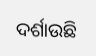ଦର୍ଶାଉଛି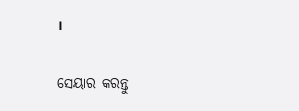।


ସେୟାର କରନ୍ତୁ